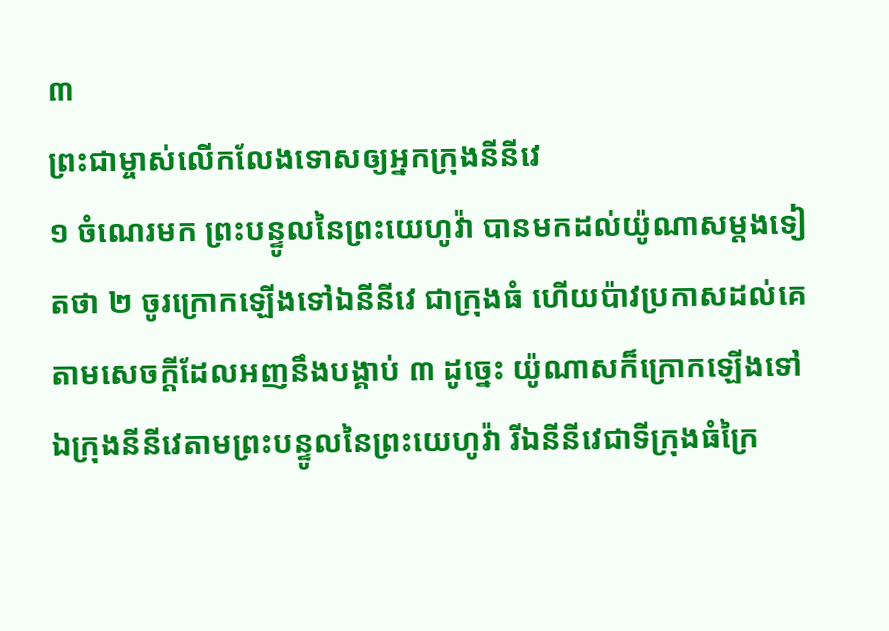៣
ព្រះជាម្ចាស់លើកលែងទោសឲ្យអ្នកក្រុងនីនីវេ
១ ចំណេរមក ព្រះបន្ទូលនៃព្រះយេហូវ៉ា បានមកដល់យ៉ូណាសម្តងទៀតថា ២ ចូរក្រោកឡើងទៅឯនីនីវេ ជាក្រុងធំ ហើយប៉ាវប្រកាសដល់គេ តាមសេចក្តីដែលអញនឹងបង្គាប់ ៣ ដូច្នេះ យ៉ូណាសក៏ក្រោកឡើងទៅឯក្រុងនីនីវេតាមព្រះបន្ទូលនៃព្រះយេហូវ៉ា រីឯនីនីវេជាទីក្រុងធំក្រៃ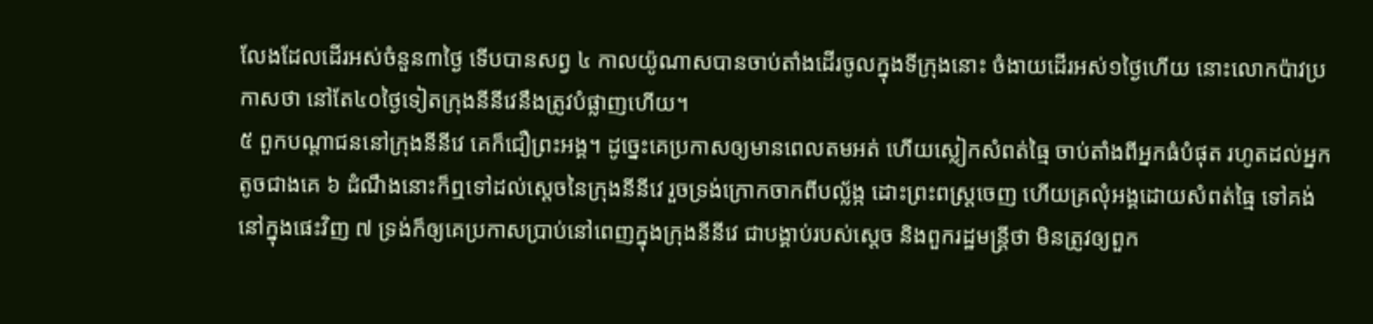លែងដែលដើរអស់ចំនួន៣ថ្ងៃ ទើបបានសព្វ ៤ កាលយ៉ូណាសបានចាប់តាំងដើរចូលក្នុងទីក្រុងនោះ ចំងាយដើរអស់១ថ្ងៃហើយ នោះលោកប៉ាវប្រកាសថា នៅតែ៤០ថ្ងៃទៀតក្រុងនីនីវេនឹងត្រូវបំផ្លាញហើយ។
៥ ពួកបណ្តាជននៅក្រុងនីនីវេ គេក៏ជឿព្រះអង្គ។ ដូច្នេះគេប្រកាសឲ្យមានពេលតមអត់ ហើយស្លៀកសំពត់ធ្មៃ ចាប់តាំងពីអ្នកធំបំផុត រហូតដល់អ្នកតូចជាងគេ ៦ ដំណឹងនោះក៏ឮទៅដល់ស្តេចនៃក្រុងនីនីវេ រួចទ្រង់ក្រោកចាកពីបល្ល័ង្ក ដោះព្រះពស្ត្រចេញ ហើយគ្រលុំអង្គដោយសំពត់ធ្មៃ ទៅគង់នៅក្នុងផេះវិញ ៧ ទ្រង់ក៏ឲ្យគេប្រកាសប្រាប់នៅពេញក្នុងក្រុងនីនីវេ ជាបង្គាប់របស់ស្តេច និងពួករដ្ឋមន្ត្រីថា មិនត្រូវឲ្យពួក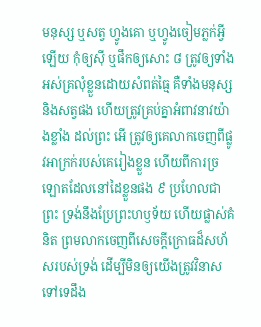មនុស្ស ឬសត្វ ហ្វូងគោ ឬហ្វូងចៀមភ្លក់អ្វីឡើយ កុំឲ្យស៊ី ឬផឹកឲ្យសោះ ៨ ត្រូវឲ្យទាំងអស់គ្រលុំខ្លួនដោយសំពត់ធ្មៃ គឺទាំងមនុស្ស និងសត្វផង ហើយត្រូវគ្រប់គ្នាអំពាវនាវយ៉ាងខ្លាំង ដល់ព្រះ អើ ត្រូវឲ្យគេលាកចេញពីផ្លូវអាក្រក់របស់គេរៀងខ្លួន ហើយពីការច្រឡោតដែលនៅដៃខ្លួនផង ៩ ប្រហែលជាព្រះ ទ្រង់នឹងប្រែព្រះហឫទ័យ ហើយផ្លាស់គំនិត ព្រមលាកចេញពីសេចក្តីក្រោធដ៏សហ័សរបស់ទ្រង់ ដើម្បីមិនឲ្យយើងត្រូវវិនាសទៅទេដឹង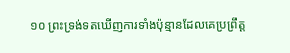១០ ព្រះទ្រង់ទតឃើញការទាំងប៉ុន្មានដែលគេប្រព្រឹត្ត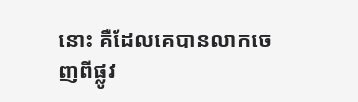នោះ គឺដែលគេបានលាកចេញពីផ្លូវ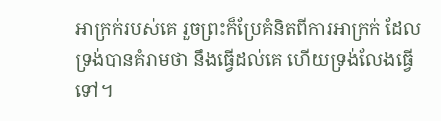អាក្រក់របស់គេ រួចព្រះក៏ប្រែគំនិតពីការអាក្រក់ ដែលទ្រង់បានគំរាមថា នឹងធ្វើដល់គេ ហើយទ្រង់លែងធ្វើទៅ។